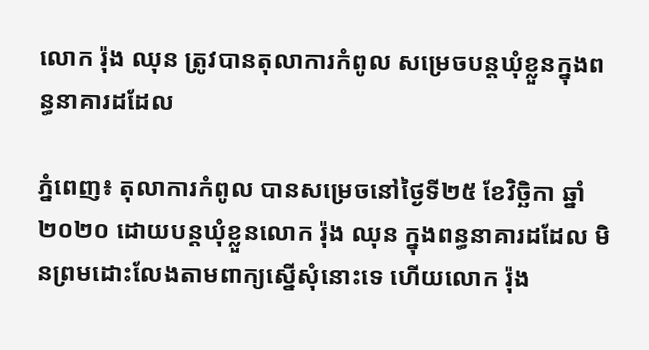លោក រ៉ុង ឈុន ត្រូវបានតុលាការកំពូល សម្រេចបន្តឃុំខ្លួនក្នុងពន្ធនាគារដដែល

ភ្នំពេញ៖ តុលាការកំពូល បានសម្រេចនៅថ្ងៃទី២៥ ខែវិច្ឆិកា ឆ្នាំ២០២០ ដោយបន្តឃុំខ្លួនលោក រ៉ុង ឈុន ក្នុងពន្ធនាគារដដែល មិនព្រមដោះលែងតាមពាក្យស្នើសុំនោះទេ ហើយលោក រ៉ុង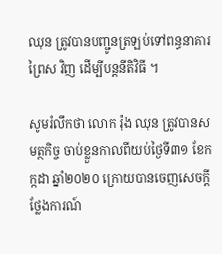ឈុន ត្រូវបានបញ្ជូនត្រឡប់ទៅពន្ធនាគារព្រៃស វិញ ដើម្បីបន្តនីតិវិធី ។

សូមរំលឹកថា លោក រ៉ុង ឈុន ត្រូវបានសមត្ថកិច្ច ចាប់ខ្លួនកាលពីយប់ថ្ងៃទី៣១ ខែកក្កដា ឆ្នាំ២០២០ ក្រោយបានចេញសេចក្តីថ្លែងការណ៍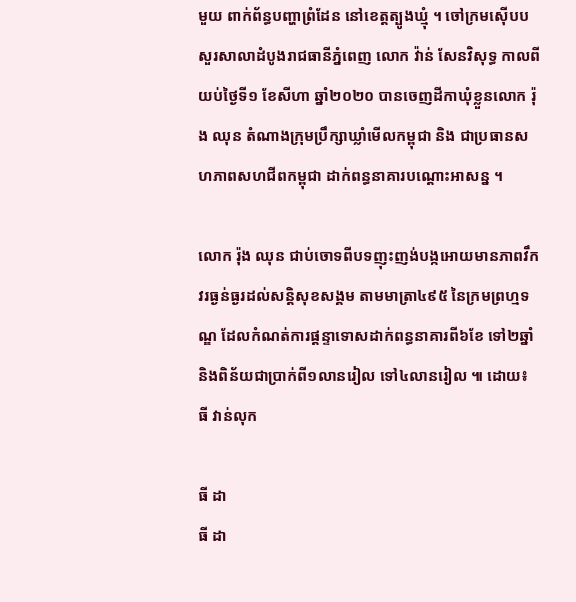មួយ ពាក់ព័ន្ធបញ្ហាព្រំដែន នៅខេត្តត្បូងឃ្មុំ ។ ចៅក្រមស៊ើបបសួរសាលាដំបូងរាជធានីភ្នំពេញ លោក វ៉ាន់ សែនវិសុទ្ធ កាលពីយប់ថ្ងៃទី១ ខែសីហា ឆ្នាំ២០២០ បានចេញដីកាឃុំខ្លួនលោក រ៉ុង ឈុន តំណាងក្រុមប្រឹក្សាឃ្លាំមើលកម្ពុជា និង ជាប្រធានសហភាពសហជីពកម្ពុជា ដាក់ពន្ធនាគារបណ្តោះអាសន្ន ។

លោក រ៉ុង ឈុន ជាប់ចោទពីបទញុះញង់បង្កអោយមានភាពវឹកវរធ្ងន់ធ្ងរដល់សន្តិសុខសង្គម តាមមាត្រា៤៩៥ នៃក្រមព្រហ្មទណ្ឌ ដែលកំណត់ការផ្តន្ទាទោសដាក់ពន្ធនាគារពី៦ខែ ទៅ២ឆ្នាំ និងពិន័យជាប្រាក់ពី១លានរៀល ទៅ៤លានរៀល ៕ ដោយ៖ ធី វាន់លុក

ធី ដា
ធី ដា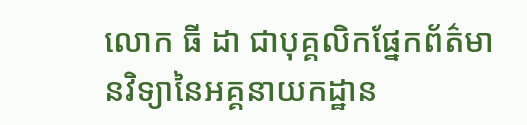លោក ធី ដា ជាបុគ្គលិកផ្នែកព័ត៌មានវិទ្យានៃអគ្គនាយកដ្ឋាន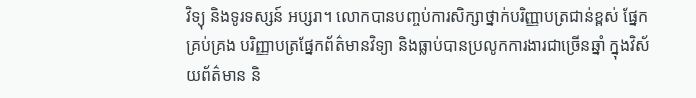វិទ្យុ និងទូរទស្សន៍ អប្សរា។ លោកបានបញ្ចប់ការសិក្សាថ្នាក់បរិញ្ញាបត្រជាន់ខ្ពស់ ផ្នែកគ្រប់គ្រង បរិញ្ញាបត្រផ្នែកព័ត៌មានវិទ្យា និងធ្លាប់បានប្រលូកការងារជាច្រើនឆ្នាំ ក្នុងវិស័យព័ត៌មាន និ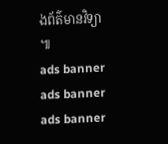ងព័ត៌មានវិទ្យា ៕
ads banner
ads banner
ads banner